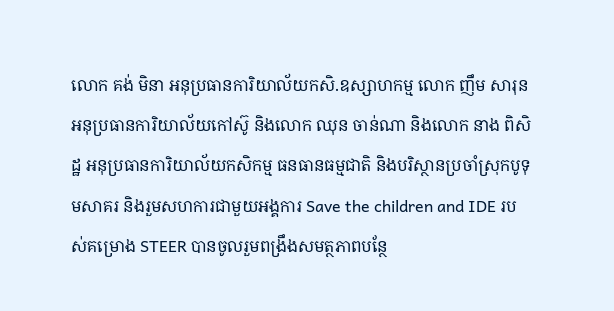លោក គង់ មិនា អនុប្រធានការិយាល័យកសិ.ឧស្សាហកម្ម លោក ញឹម សារុន អនុប្រធានការិយាល័យកៅស៊ូ និងលោក ឈុន ចាន់ណា និងលោក នាង ពិសិដ្ឋ អនុប្រធានការិយាល័យកសិកម្ម ធនធានធម្មជាតិ និងបរិស្ថានប្រចាំស្រុកបូទុមសាគរ និងរួមសហការជាមួយអង្គការ Save the children and IDE របស់គម្រោង STEER បានចូលរួមពង្រឹងសមត្ថភាពបន្ថែ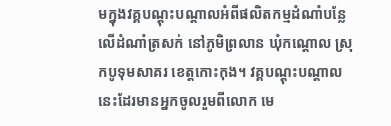មក្នុងវគ្គបណ្តុះបណ្តាលអំពីផលិតកម្មដំណាំបន្លែលើដំណាំត្រសក់ នៅភូមិព្រលាន ឃុំកណ្ដោល ស្រុកបូទុមសាគរ ខេត្តកោះកុង។ វគ្គបណ្តុះបណ្តាលនេះដែរមានអ្នកចូលរួមពីលោក មេ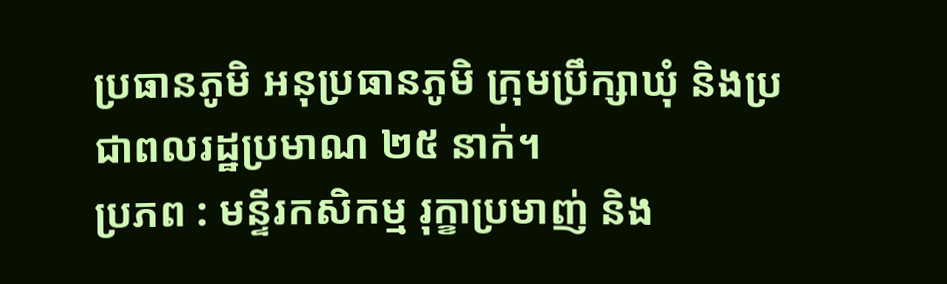ប្រធានភូមិ អនុប្រធានភូមិ ក្រុមប្រឹក្សាឃុំ និងប្រជាពលរដ្ឋប្រមាណ ២៥ នាក់។
ប្រភព : មន្ទីរកសិកម្ម រុក្ខាប្រមាញ់ និង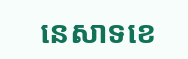នេសាទខេ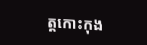ត្តកោះកុង